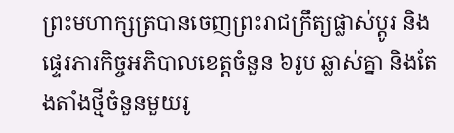ព្រះមហាក្សត្របានចេញព្រះរាជក្រឹត្យផ្លាស់ប្ដូរ និងផ្ទេរភារកិច្ចអភិបាលខេត្តចំនួន ៦រូប ឆ្លាស់គ្នា និងតែងតាំងថ្មីចំនួនមួយរូ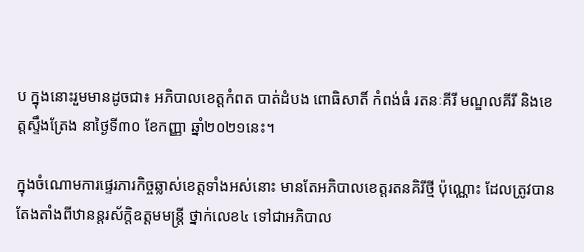ប ក្នុងនោះរួមមានដូចជា៖ អភិបាលខេត្តកំពត បាត់ដំបង ពោធិសាតិ៍ កំពង់ធំ រតនៈគីរី មណ្ឌលគីរី និងខេត្តស្ទឹងត្រែង នាថ្ងៃទី៣០ ខែកញ្ញា ឆ្នាំ២០២១នេះ។

ក្នុងចំណោមការផ្ទេរភារកិច្ចឆ្លាស់ខេត្តទាំងអស់នោះ មានតែអភិបាលខេត្តរតនគិរីថ្មី ប៉ុណ្ណោះ ដែលត្រូវបានតែងតាំងពីឋានន្តរស័ក្តិឧត្ដមមន្ត្រី ថ្នាក់លេខ៤ ទៅជាអភិបាល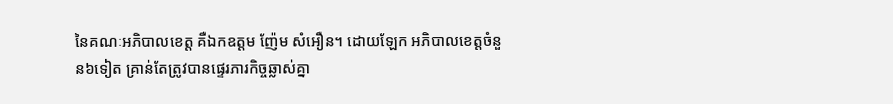នៃគណៈអភិបាលខេត្ត គឺឯកឧត្ដម ញ៉ែម សំអឿន។ ដោយឡែក អភិបាលខេត្តចំនួន៦ទៀត គ្រាន់តែត្រូវបានផ្ទេរភារកិច្ចឆ្លាស់គ្នា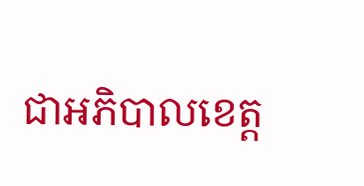ជាអភិបាលខេត្ត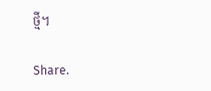ថ្មី។

Share.